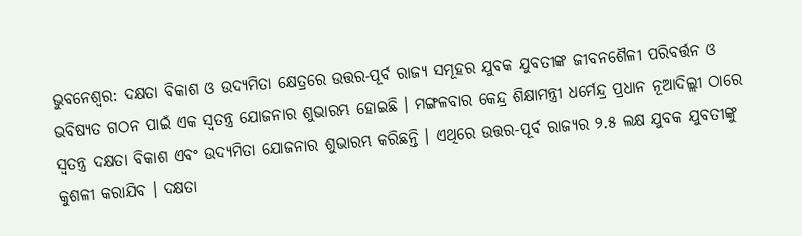ଭୁବନେଶ୍ବର: ଦକ୍ଷତା ବିକାଶ ଓ ଉଦ୍ୟମିତା କ୍ଷେତ୍ରରେ ଉତ୍ତର-ପୂର୍ବ ରାଜ୍ୟ ସମୂହର ଯୁବକ ଯୁବତୀଙ୍କ ଜୀବନଶୈଳୀ ପରିବର୍ତ୍ତନ ଓ ଭବିଷ୍ୟତ ଗଠନ ପାଇଁ ଏକ ସ୍ୱତନ୍ତ୍ର ଯୋଜନାର ଶୁଭାରମ୍ଭ ହୋଇଛି । ମଙ୍ଗଳବାର କେନ୍ଦ୍ର ଶିକ୍ଷାମନ୍ତ୍ରୀ ଧର୍ମେନ୍ଦ୍ର ପ୍ରଧାନ ନୂଆଦିଲ୍ଲୀ ଠାରେ ସ୍ବତନ୍ତ୍ର ଦକ୍ଷତା ବିକାଶ ଏବଂ ଉଦ୍ୟମିତା ଯୋଜନାର ଶୁଭାରମ୍ଭ କରିଛନ୍ତି । ଏଥିରେ ଉତ୍ତର-ପୂର୍ବ ରାଜ୍ୟର ୨.୫ ଲକ୍ଷ ଯୁବକ ଯୁବତୀଙ୍କୁ କୁଶଳୀ କରାଯିବ । ଦକ୍ଷତା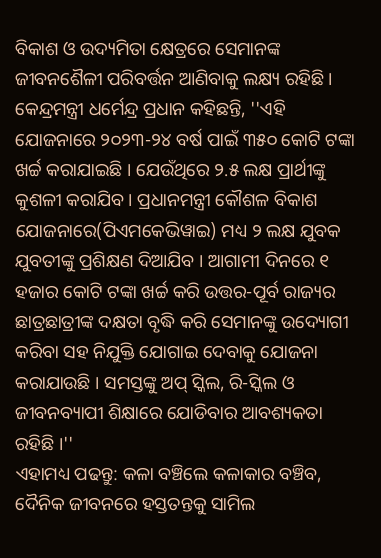ବିକାଶ ଓ ଉଦ୍ୟମିତା କ୍ଷେତ୍ରରେ ସେମାନଙ୍କ ଜୀବନଶୈଳୀ ପରିବର୍ତ୍ତନ ଆଣିବାକୁ ଲକ୍ଷ୍ୟ ରହିଛି ।
କେନ୍ଦ୍ରମନ୍ତ୍ରୀ ଧର୍ମେନ୍ଦ୍ର ପ୍ରଧାନ କହିଛନ୍ତି, ''ଏହି ଯୋଜନାରେ ୨୦୨୩-୨୪ ବର୍ଷ ପାଇଁ ୩୫୦ କୋଟି ଟଙ୍କା ଖର୍ଚ୍ଚ କରାଯାଇଛି । ଯେଉଁଥିରେ ୨.୫ ଲକ୍ଷ ପ୍ରାର୍ଥୀଙ୍କୁ କୁଶଳୀ କରାଯିବ । ପ୍ରଧାନମନ୍ତ୍ରୀ କୌଶଳ ବିକାଶ ଯୋଜନାରେ(ପିଏମକେଭିୱାଇ) ମଧ୍ୟ ୨ ଲକ୍ଷ ଯୁବକ ଯୁବତୀଙ୍କୁ ପ୍ରଶିକ୍ଷଣ ଦିଆଯିବ । ଆଗାମୀ ଦିନରେ ୧ ହଜାର କୋଟି ଟଙ୍କା ଖର୍ଚ୍ଚ କରି ଉତ୍ତର-ପୂର୍ବ ରାଜ୍ୟର ଛାତ୍ରଛାତ୍ରୀଙ୍କ ଦକ୍ଷତା ବୃଦ୍ଧି କରି ସେମାନଙ୍କୁ ଉଦ୍ୟୋଗୀ କରିବା ସହ ନିଯୁକ୍ତି ଯୋଗାଇ ଦେବାକୁ ଯୋଜନା କରାଯାଉଛି । ସମସ୍ତଙ୍କୁ ଅପ୍ ସ୍କିଲ, ରି-ସ୍କିଲ ଓ ଜୀବନବ୍ୟାପୀ ଶିକ୍ଷାରେ ଯୋଡିବାର ଆବଶ୍ୟକତା ରହିଛି ।''
ଏହାମଧ୍ୟ ପଢନ୍ତୁ: କଳା ବଞ୍ଚିଲେ କଳାକାର ବଞ୍ଚିବ, ଦୈନିକ ଜୀବନରେ ହସ୍ତତନ୍ତକୁ ସାମିଲ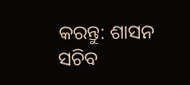କରନ୍ତୁ: ଶାସନ ସଚିବ